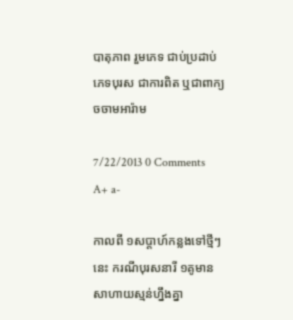បាតុភាព រួមភេទ ជាប់ប្រដាប់ ភេទបុរស ជាការពិត ឬជាពាក្យ ចចាមអារ៉ាម

7/22/2013 0 Comments A+ a-

កាលពី ១សប្ដាហ៍កន្លងទៅថ្មីៗនេះ ករណីបុរសនារី ១គូមានសាហាយស្មន់ហ្នឹងគ្នា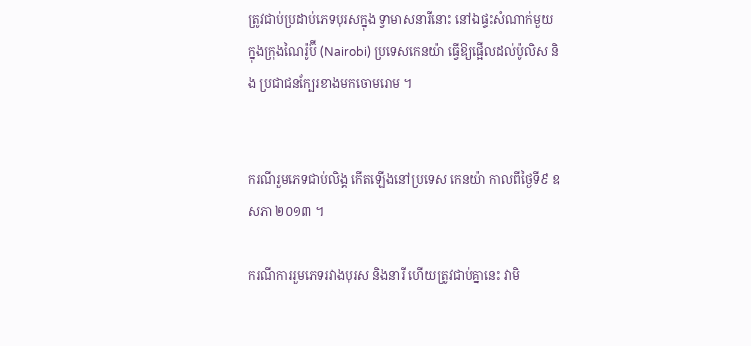ត្រូវជាប់ប្រដាប់ភេទបុរសក្នុង ទ្វាមាសនារីនោះ នៅឯផ្ទះសំណាក់មួយ ក្នុងក្រុងណៃរ៉ូប៊ី (Nairobi) ប្រទេសកេនយ៉ា ធ្វើឱ្យផ្អើលដល់ប៉ូលិស និង ប្រជាជនក្បែរខាងមកចោមរោម ។


ករណីរួមភេទជាប់លិង្គ កើតឡើងនៅប្រទេស កេនយ៉ា កាលពីថ្ងៃទី៩ ឧសភា ២០១៣ ។

ករណីការរួមភេទរវាងបុរស និងនារី ហើយត្រូវជាប់គ្នានេះ វាមិ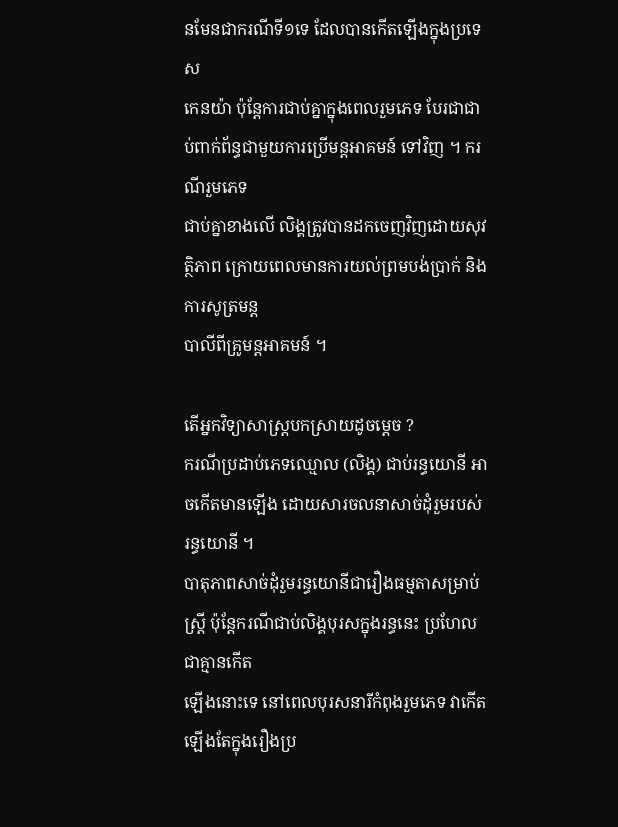នមែនជាករណីទី១ទេ ដែលបានកើតឡើងក្នុងប្រទេស
កេនយ៉ា ប៉ុន្តែការជាប់គ្នាក្នុងពេលរួមភេទ បែរជាជាប់ពាក់ព័ន្ធជាមួយការប្រើមន្តអាគមន៍ ទៅវិញ ។ ករណីរួមភេទ
ជាប់គ្នាខាងលើ លិង្គត្រូវបានដកចេញវិញដោយសុវត្ថិភាព ក្រោយពេលមានការយល់ព្រមបង់ប្រាក់ និងការសូត្រមន្ត
បាលីពីគ្រូមន្តអាគមន៍ ។

តើអ្នកវិទ្យាសាស្ត្របកស្រាយដូចម្ដេច ?
ករណីប្រដាប់ភេទឈ្មោល (លិង្គ) ជាប់រន្ធយោនី អាចកើតមានឡើង ដោយសារចលនាសាច់ដុំរួមរបស់រន្ធយោនី ។
បាតុភាពសាច់ដុំរួមរន្ធយោនីជារឿងធម្មតាសម្រាប់ស្ត្រី ប៉ុន្តែករណីជាប់លិង្គបុរសក្នុងរន្ធនេះ ប្រហែលជាគ្មានកើត
ឡើងនោះទេ នៅពេលបុរសនារីកំពុងរួមភេទ វាកើតឡើងតែក្នុងរឿងប្រ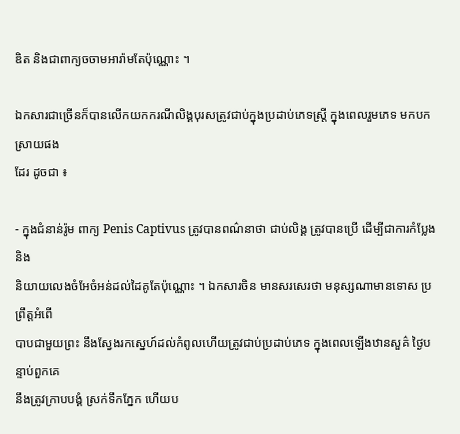ឌិត និងជាពាក្យចចាមអារ៉ាមតែប៉ុណ្ណោះ ។

ឯកសារជាច្រើនក៏បានលើកយកករណីលិង្គបុរសត្រូវជាប់ក្នុងប្រដាប់ភេទស្ត្រី ក្នុងពេលរួមភេទ មកបកស្រាយផង
ដែរ ដូចជា ៖

- ក្នុងជំនាន់រ៉ូម ពាក្យ Penis Captivus ត្រូវបានពណ៌នាថា ជាប់លិង្គ ត្រូវបានប្រើ ដើម្បីជាការកំប្លែង និង
និយាយលេងចំអែចំអន់ដល់ដៃគូតែប៉ុណ្ណោះ ។ ឯកសារចិន មានសរសេរថា មនុស្សណាមានទោស ប្រព្រឹត្តអំពើ
បាបជាមួយព្រះ នឹងស្វែងរកស្នេហ៍ដល់កំពូលហើយត្រូវជាប់ប្រដាប់ភេទ ក្នុងពេលឡើងឋានសួគ៌ ថ្ងៃបន្ទាប់ពួកគេ
នឹងត្រូវក្រាបបង្គំ ស្រក់ទឹកភ្នែក ហើយប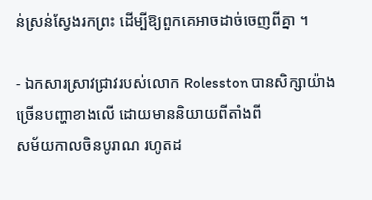ន់ស្រន់ស្វែងរកព្រះ ដើម្បីឱ្យពួកគេអាចដាច់ចេញពីគ្នា ។

- ឯកសារស្រាវជ្រាវរបស់លោក Rolesston បានសិក្សាយ៉ាងច្រើនបញ្ហាខាងលើ ដោយមាននិយាយពីតាំងពី
សម័យកាលចិនបូរាណ រហូតដ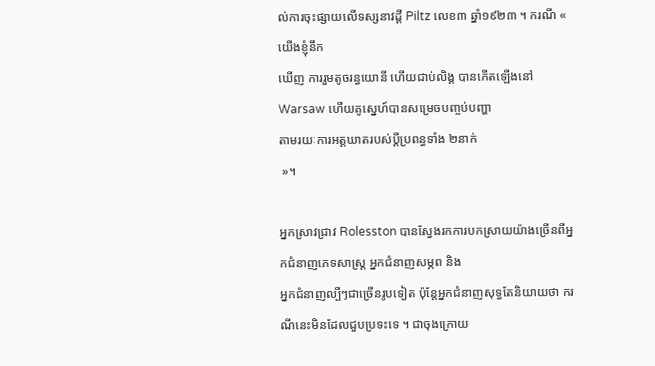ល់ការចុះផ្សាយលើទស្សនាវដ្ដី Piltz លេខ៣ ឆ្នាំ១៩២៣ ។ ករណី « យើងខ្ញុំនឹក
ឃើញ ការរួមតូចរន្ធយោនី ហើយជាប់លិង្គ បានកើតឡើងនៅ Warsaw ហើយគូស្នេហ៍បានសម្រេចបញ្ចប់បញ្ហា
តាមរយៈការអត្តឃាតរបស់ប្ដីប្រពន្ធទាំង ២នាក់
 »។

អ្នកស្រាវជ្រាវ Rolesston បានស្វែងរកការបកស្រាយយ៉ាងច្រើនពីអ្នកជំនាញភេទសាស្ត្រ អ្នកជំនាញសម្ភព និង
អ្នកជំនាញល្បីៗជាច្រើនរូបទៀត ប៉ុន្តែអ្នកជំនាញសុទ្ធតែនិយាយថា ករណីនេះមិនដែលជួបប្រទះទេ ។ ជាចុងក្រោយ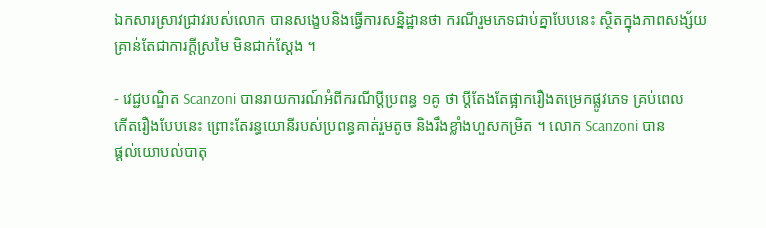ឯកសារស្រាវជ្រាវរបស់លោក បានសង្ខេបនិងធ្វើការសន្និដ្ឋានថា ករណីរួមភេទជាប់គ្នាបែបនេះ ស្ថិតក្នុងភាពសង្ស័យ
គ្រាន់តែជាការក្ដីស្រមៃ មិនជាក់ស្ដែង ។

- វេជ្ជបណ្ឌិត Scanzoni បានរាយការណ៍អំពីករណីប្ដីប្រពន្ធ ១គូ ថា ប្ដីតែងតែផ្អាករឿងតម្រេកផ្លូវភេទ គ្រប់ពេល
កើតរឿងបែបនេះ ព្រោះតែរន្ធយោនីរបស់ប្រពន្ធគាត់រួមតូច និងរឹងខ្លាំងហួសកម្រិត ។ លោក Scanzoni បាន
ផ្ដល់យោបល់បាតុ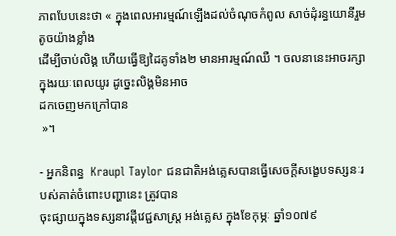ភាពបែបនេះថា « ក្នុងពេលអារម្មណ៍ឡើងដល់ចំណុចកំពូល សាច់ដុំរន្ធយោនីរួមតូចយ៉ាងខ្លាំង
ដើម្បីចាប់លិង្គ ហើយធ្វើឱ្យដៃគូទាំង២ មានអារម្មណ៍ឈឺ ។ ចលនានេះអាចរក្សាក្នុងរយៈពេលយូរ ដូច្នេះលិង្គមិនអាច
ដកចេញមកក្រៅបាន
 »។

- អ្នកនិពន្ធ  Kraupl Taylor ជនជាតិអង់គ្លេសបានធ្វើសេចក្ដីសង្ខេបទស្សនៈរបស់គាត់ចំពោះបញ្ហានេះ ត្រូវបាន
ចុះផ្សាយក្នុងទស្សនាវដ្ដីវេជ្ជសាស្ត្រ អង់គ្លេស ក្នុងខែកុម្ភៈ ឆ្នាំ១០៧៩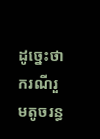ដូច្នេះថា ករណីរួមតូចរន្ធ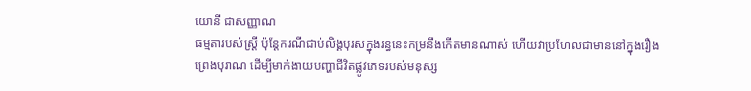យោនី ជាសញ្ញាណ
ធម្មតារបស់ស្ត្រី ប៉ុន្តែករណីជាប់លិង្គបុរសក្នុងរន្ធនេះកម្រនឹងកើតមានណាស់ ហើយវាប្រហែលជាមាននៅក្នុងរឿង
ព្រេងបុរាណ ដើម្បីមាក់ងាយបញ្ហាជីវិតផ្លូវភេទរបស់មនុស្ស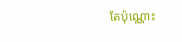តែប៉ុណ្ណោះ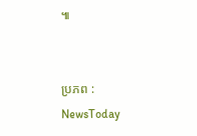៕


ប្រភព : NewsToday